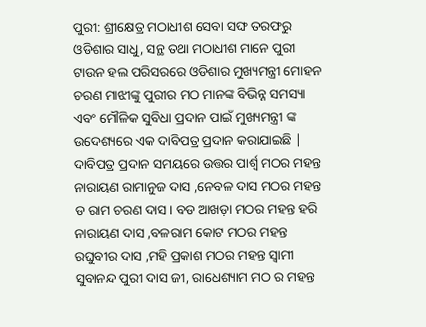ପୁରୀ: ଶ୍ରୀକ୍ଷେତ୍ର ମଠାଧୀଶ ସେବା ସଙ୍ଘ ତରଫରୁ ଓଡିଶାର ସାଧୁ, ସନ୍ଥ ତଥା ମଠାଧୀଶ ମାନେ ପୁରୀ ଟାଉନ ହଲ ପରିସରରେ ଓଡିଶାର ମୁଖ୍ୟମନ୍ତ୍ରୀ ମୋହନ ଚରଣ ମାଝୀଙ୍କୁ ପୁରୀର ମଠ ମାନଙ୍କ ବିଭିନ୍ନ ସମସ୍ୟା ଏବଂ ମୌଳିକ ସୁବିଧା ପ୍ରଦାନ ପାଇଁ ମୁଖ୍ୟମନ୍ତ୍ରୀ ଙ୍କ ଉଦେଶ୍ୟରେ ଏକ ଦାବିପତ୍ର ପ୍ରଦାନ କରାଯାଇଛି | ଦାବିପତ୍ର ପ୍ରଦାନ ସମୟରେ ଉତ୍ତର ପାର୍ଶ୍ୱ ମଠର ମହନ୍ତ ନାରାୟଣ ରାମାନୁଜ ଦାସ ,ନେବଳ ଦାସ ମଠର ମହନ୍ତ ଡ ରାମ ଚରଣ ଦାସ। ବଡ ଆଖଡ଼ା ମଠର ମହନ୍ତ ହରି ନାରାୟଣ ଦାସ ,ବଳରାମ କୋଟ ମଠର ମହନ୍ତ ରଘୁବୀର ଦାସ ,ମହି ପ୍ରକାଶ ମଠର ମହନ୍ତ ସ୍ୱାମୀ ସୁବାନନ୍ଦ ପୁରୀ ଦାସ ଜୀ, ରାଧେଶ୍ୟାମ ମଠ ର ମହନ୍ତ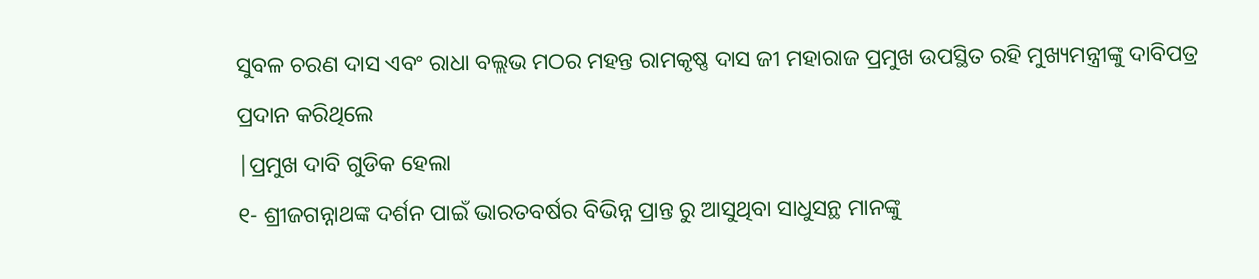ସୁବଳ ଚରଣ ଦାସ ଏବଂ ରାଧା ବଲ୍ଲଭ ମଠର ମହନ୍ତ ରାମକୃଷ୍ଣ ଦାସ ଜୀ ମହାରାଜ ପ୍ରମୁଖ ଉପସ୍ଥିତ ରହି ମୁଖ୍ୟମନ୍ତ୍ରୀଙ୍କୁ ଦାବିପତ୍ର ପ୍ରଦାନ କରିଥିଲେ
|ପ୍ରମୁଖ ଦାବି ଗୁଡିକ ହେଲା
୧- ଶ୍ରୀଜଗନ୍ନାଥଙ୍କ ଦର୍ଶନ ପାଇଁ ଭାରତବର୍ଷର ବିଭିନ୍ନ ପ୍ରାନ୍ତ ରୁ ଆସୁଥିବା ସାଧୁସନ୍ଥ ମାନଙ୍କୁ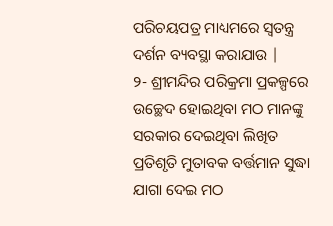ପରିଚୟପତ୍ର ମାଧ୍ୟମରେ ସ୍ବତନ୍ତ୍ର ଦର୍ଶନ ବ୍ୟବସ୍ଥା କରାଯାଉ |
୨- ଶ୍ରୀମନ୍ଦିର ପରିକ୍ରମା ପ୍ରକଳ୍ପରେ ଉଚ୍ଛେଦ ହୋଇଥିବା ମଠ ମାନଙ୍କୁ ସରକାର ଦେଇଥିବା ଲିଖିତ ପ୍ରତିଶୃତି ମୁତାବକ ବର୍ତ୍ତମାନ ସୁଦ୍ଧା ଯାଗା ଦେଇ ମଠ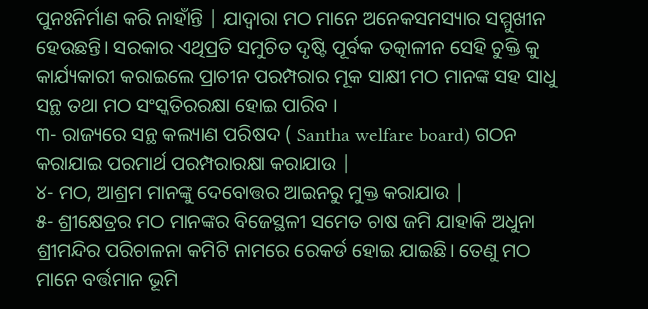ପୁନଃନିର୍ମାଣ କରି ନାହାଁନ୍ତି | ଯାଦ୍ବାରା ମଠ ମାନେ ଅନେକସମସ୍ୟାର ସମ୍ମୁଖୀନ ହେଉଛନ୍ତି। ସରକାର ଏଥିପ୍ରତି ସମୁଚିତ ଦୃଷ୍ଟି ପୂର୍ବକ ତତ୍କାଳୀନ ସେହି ଚୁକ୍ତି କୁ କାର୍ଯ୍ୟକାରୀ କରାଇଲେ ପ୍ରାଚୀନ ପରମ୍ପରାର ମୂକ ସାକ୍ଷୀ ମଠ ମାନଙ୍କ ସହ ସାଧୁ ସନ୍ଥ ତଥା ମଠ ସଂସ୍କତିରରକ୍ଷା ହୋଇ ପାରିବ ।
୩- ରାଜ୍ୟରେ ସନ୍ଥ କଲ୍ୟାଣ ପରିଷଦ ( Santha welfare board) ଗଠନ କରାଯାଇ ପରମାର୍ଥ ପରମ୍ପରାରକ୍ଷା କରାଯାଉ |
୪- ମଠ, ଆଶ୍ରମ ମାନଙ୍କୁ ଦେବୋତ୍ତର ଆଇନରୁ ମୁକ୍ତ କରାଯାଉ |
୫- ଶ୍ରୀକ୍ଷେତ୍ରର ମଠ ମାନଙ୍କର ବିଜେସ୍ଥଳୀ ସମେତ ଚାଷ ଜମି ଯାହାକି ଅଧୁନା ଶ୍ରୀମନ୍ଦିର ପରିଚାଳନା କମିଟି ନାମରେ ରେକର୍ଡ ହୋଇ ଯାଇଛି। ତେଣୁ ମଠ ମାନେ ବର୍ତ୍ତମାନ ଭୂମି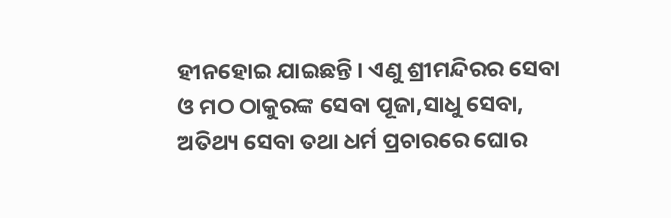ହୀନହୋଇ ଯାଇଛନ୍ତି । ଏଣୁ ଶ୍ରୀମନ୍ଦିରର ସେବା ଓ ମଠ ଠାକୁରଙ୍କ ସେବା ପୂଜା,ସାଧୁ ସେବା, ଅତିଥ୍ୟ ସେବା ତଥା ଧର୍ମ ପ୍ରଚାରରେ ଘୋର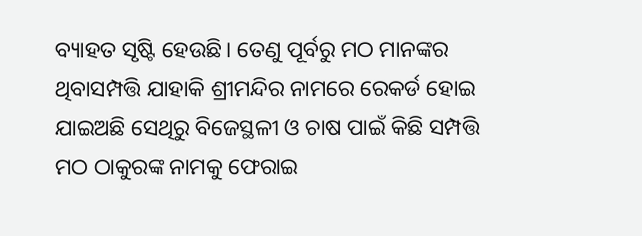ବ୍ୟାହତ ସୃଷ୍ଟି ହେଉଛି। ତେଣୁ ପୂର୍ବରୁ ମଠ ମାନଙ୍କର ଥିବାସମ୍ପତ୍ତି ଯାହାକି ଶ୍ରୀମନ୍ଦିର ନାମରେ ରେକର୍ଡ ହୋଇ ଯାଇଅଛି ସେଥିରୁ ବିଜେସ୍ଥଳୀ ଓ ଚାଷ ପାଇଁ କିଛି ସମ୍ପତ୍ତି ମଠ ଠାକୁରଙ୍କ ନାମକୁ ଫେରାଇ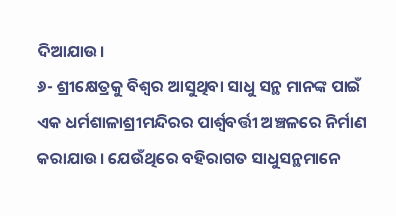ଦିଆଯାଉ।
୬- ଶ୍ରୀକ୍ଷେତ୍ରକୁ ବିଶ୍ବର ଆସୁଥିବା ସାଧୁ ସନ୍ଥ ମାନଙ୍କ ପାଇଁ ଏକ ଧର୍ମଶାଳାଶ୍ରୀମନ୍ଦିରର ପାର୍ଶ୍ଵବର୍ତ୍ତୀ ଅଞ୍ଚଳରେ ନିର୍ମାଣ କରାଯାଉ। ଯେଉଁଥିରେ ବହିରାଗତ ସାଧୁସନ୍ଥମାନେ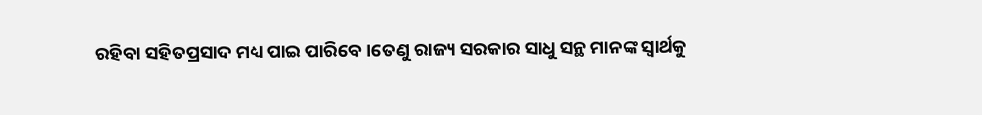ରହିବା ସହିତପ୍ରସାଦ ମଧ୍ୟ ପାଇ ପାରିବେ ।ତେଣୁ ରାଜ୍ୟ ସରକାର ସାଧୁ ସନ୍ଥ ମାନଙ୍କ ସ୍ୱାର୍ଥକୁ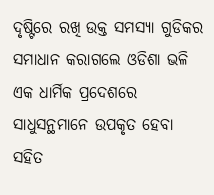ଦୃଷ୍ଟିରେ ରଖି ଉକ୍ତ ସମସ୍ୟା ଗୁଡିକର ସମାଧାନ କରାଗଲେ ଓଡିଶା ଭଳି ଏକ ଧାର୍ମିକ ପ୍ରଦେଶରେ ସାଧୁସନ୍ଥମାନେ ଉପକୃତ ହେବା ସହିତ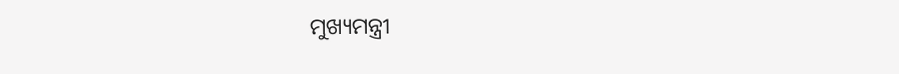ମୁଖ୍ୟମନ୍ତ୍ରୀ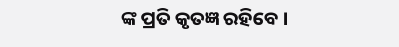ଙ୍କ ପ୍ରତି କୃତଜ୍ଞ ରହିବେ ।